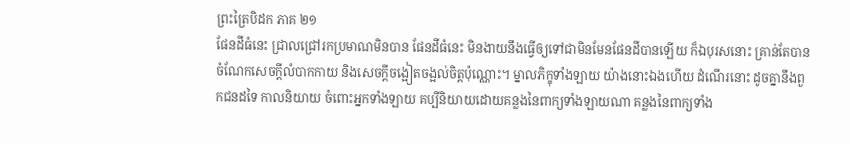ព្រះត្រៃបិដក ភាគ ២១
ផែនដីធំនេះ ជ្រាលជ្រៅរកប្រមាណមិនបាន ផែនដីធំនេះ មិនងាយនឹងធ្វើឲ្យទៅជាមិនមែនផែនដីបានឡើយ ក៏ឯបុរសនោះ គ្រាន់តែបានចំណែកសេចក្តីលំបាកកាយ និងសេចក្តីចង្អៀតចង្អល់ចិត្តប៉ុណ្ណោះ។ ម្នាលភិក្ខុទាំងឡាយ យ៉ាងនោះឯងហើយ ដំណើរនោះ ដូចគ្នានឹងពួកជនដទៃ កាលនិយាយ ចំពោះអ្នកទាំងឡាយ គប្បីនិយាយដោយគន្លងនៃពាក្យទាំងឡាយណា គន្លងនៃពាក្យទាំង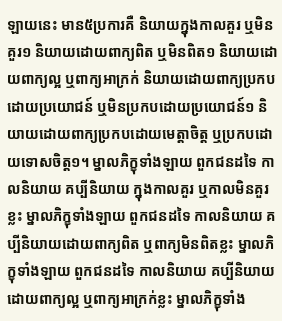ឡាយនេះ មាន៥ប្រការគឺ និយាយក្នុងកាលគួរ ឬមិនគួរ១ និយាយដោយពាក្យពិត ឬមិនពិត១ និយាយដោយពាក្យល្អ ឬពាក្យអាក្រក់ និយាយដោយពាក្យប្រកបដោយប្រយោជន៍ ឬមិនប្រកបដោយប្រយោជន៍១ និយាយដោយពាក្យប្រកបដោយមេត្តាចិត្ត ឬប្រកបដោយទោសចិត្ត១។ ម្នាលភិក្ខុទាំងឡាយ ពួកជនដទៃ កាលនិយាយ គប្បីនិយាយ ក្នុងកាលគួរ ឬកាលមិនគួរខ្លះ ម្នាលភិក្ខុទាំងឡាយ ពួកជនដទៃ កាលនិយាយ គប្បីនិយាយដោយពាក្យពិត ឬពាក្យមិនពិតខ្លះ ម្នាលភិក្ខុទាំងឡាយ ពួកជនដទៃ កាលនិយាយ គប្បីនិយាយដោយពាក្យល្អ ឬពាក្យអាក្រក់ខ្លះ ម្នាលភិក្ខុទាំង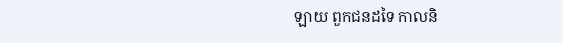ឡាយ ពួកជនដទៃ កាលនិ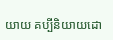យាយ គប្បីនិយាយដោ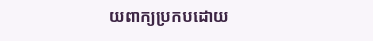យពាក្យប្រកបដោយ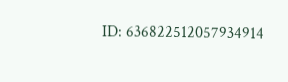ID: 636822512057934914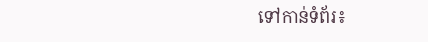ទៅកាន់ទំព័រ៖